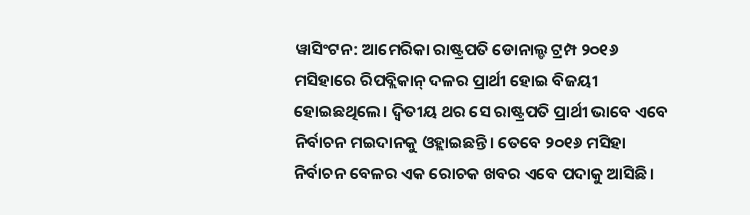ୱାସିଂଟନ: ଆମେରିକା ରାଷ୍ଟ୍ରପତି ଡୋନାଲ୍ଡ ଟ୍ରମ୍ପ ୨୦୧୬ ମସିହାରେ ରିପବ୍ଲିକାନ୍ ଦଳର ପ୍ରାର୍ଥୀ ହୋଇ ବିଜୟୀ ହୋଇଛଥିଲେ। ଦ୍ବିତୀୟ ଥର ସେ ରାଷ୍ଟ୍ରପତି ପ୍ରାର୍ଥୀ ଭାବେ ଏବେ ନିର୍ବାଚନ ମଇଦାନକୁ ଓହ୍ଲାଇଛନ୍ତି। ତେବେ ୨୦୧୬ ମସିହା ନିର୍ବାଚନ ବେଳର ଏକ ରୋଚକ ଖବର ଏବେ ପଦାକୁ ଆସିଛି।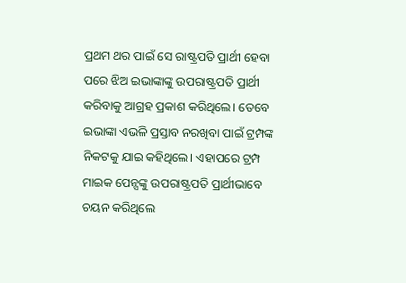ପ୍ରଥମ ଥର ପାଇଁ ସେ ରାଷ୍ଟ୍ରପତି ପ୍ରାର୍ଥୀ ହେବା ପରେ ଝିଅ ଇଭାଙ୍କାଙ୍କୁ ଉପରାଷ୍ଟ୍ରପତି ପ୍ରାର୍ଥୀ କରିବାକୁ ଆଗ୍ରହ ପ୍ରକାଶ କରିଥିଲେ। ତେବେ ଇଭାଙ୍କା ଏଭଳି ପ୍ରସ୍ତାବ ନରଖିବା ପାଇଁ ଟ୍ରମ୍ପଙ୍କ ନିକଟକୁ ଯାଇ କହିଥିଲେ। ଏହାପରେ ଟ୍ରମ୍ପ ମାଇକ ପେନ୍ସଙ୍କୁ ଉପରାଷ୍ଟ୍ରପତି ପ୍ରାର୍ଥୀଭାବେ ଚୟନ କରିଥିଲେ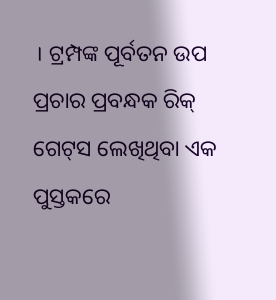। ଟ୍ରମ୍ପଙ୍କ ପୂର୍ବତନ ଉପ ପ୍ରଚାର ପ୍ରବନ୍ଧକ ରିକ୍ ଗେଟ୍‌ସ ଲେଖିଥିବା ଏକ ପୁସ୍ତକରେ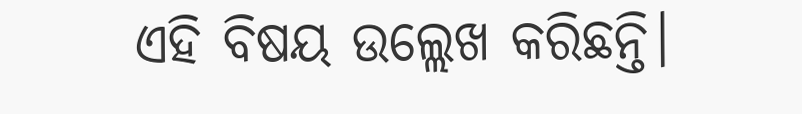ଏହି ବିଷୟ ଉଲ୍ଲେଖ କରିଛନ୍ତି।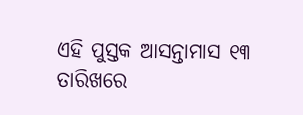ଏହି ପୁସ୍ତକ ଆସନ୍ତାମାସ ୧୩ ତାରିଖରେ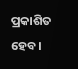ପ୍ରକାଶିତ ହେବ।